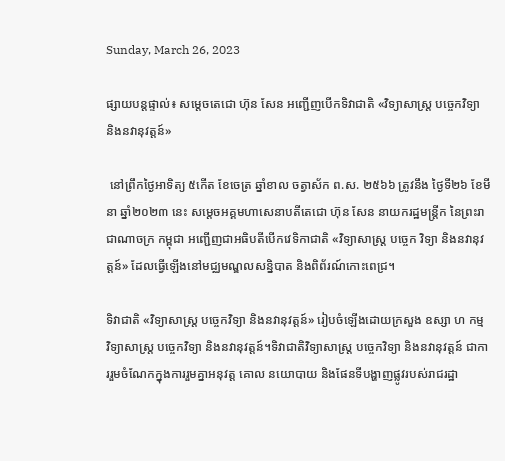Sunday, March 26, 2023

ផ្សាយបន្តផ្ទាល់៖ សម្តេចតេជោ ហ៊ុន សែន អញ្ជើញបើកទិវាជាតិ «វិទ្យាសាស្ត្រ បច្ចេកវិទ្យា និងនវានុវត្តន៍»

 នៅព្រឹកថ្ងៃអាទិត្យ ៥កើត ខែចេត្រ ឆ្នាំខាល ចត្វាស័ក ព.ស. ២៥៦៦ ត្រូវនឹង ថ្ងៃទី២៦ ខែមីនា ឆ្នាំ២០២៣ នេះ សម្តេចអគ្គមហាសេនាបតីតេជោ ហ៊ុន សែន នាយករដ្ឋមន្ត្រីក នៃព្រះរាជាណាចក្រ កម្ពុជា អញ្ជើញជាអធិបតីបើកវេទិកាជាតិ «វិទ្យាសាស្ត្រ បច្ចេក វិទ្យា និងនវានុវត្តន៍» ដែលធ្វើឡើងនៅមជ្ឈមណ្ឌលសន្និបាត និងពិព័រណ៍កោះពេជ្រ។

ទិវាជាតិ «វិទ្យាសាស្ត្រ បច្ចេកវិទ្យា និងនវានុវត្តន៍» រៀបចំឡើងដោយក្រសួង ឧស្សា ហ កម្ម វិទ្យាសាស្ត្រ បច្ចេកវិទ្យា និងនវានុវត្តន៍។ទិវាជាតិវិទ្យាសាស្ត្រ បច្ចេកវិទ្យា និងនវានុវត្តន៍ ជាការរួមចំណែកក្នុងការរួមគ្នាអនុវត្ត គោល នយោបាយ និងផែនទីបង្ហាញផ្លូវរបស់រាជរដ្ឋា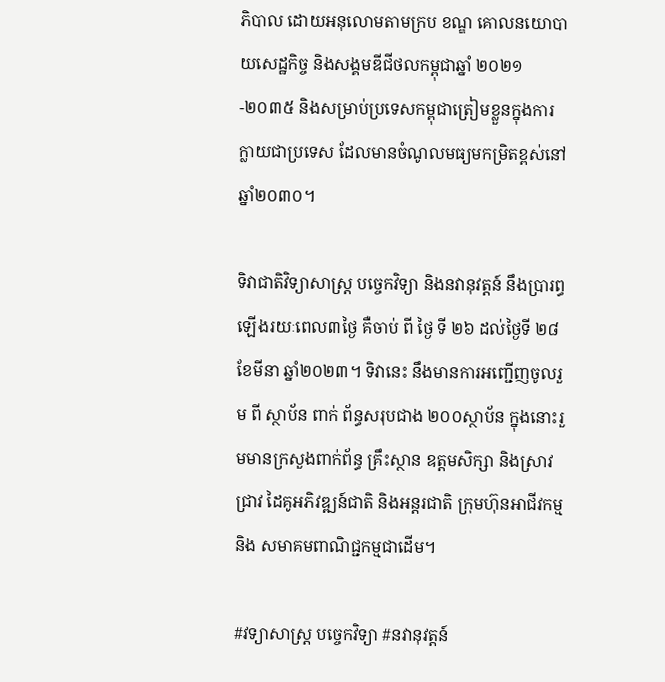ភិបាល ដោយអនុលោមតាមក្រប ខណ្ឌ គោលនយោបាយសេដ្ឋកិច្ច និងសង្គមឌីជីថលកម្ពុជាឆ្នាំ ២០២១-២០៣៥ និងសម្រាប់ប្រទេសកម្ពុជាត្រៀមខ្លួនក្នុងការក្លាយជាប្រទេស ដែលមានចំណូលមធ្យមកម្រិតខ្ពស់នៅឆ្នាំ២០៣០។

ទិវាជាតិវិទ្យាសាស្ត្រ បច្ចេកវិទ្យា និងនវានុវត្តន៍ នឹងប្រារព្ធឡើងរយៈពេល៣ថ្ងៃ គឺចាប់ ពី ថ្ងៃ ទី ២៦ ដល់ថ្ងៃទី ២៨ ខែមីនា ឆ្នាំ២០២៣។ ទិវានេះ នឹងមានការអញ្ជើញចូលរួម ពី ស្ថាប័ន ពាក់ ព័ន្ធសរុបជាង ២០០ស្ថាប័ន ក្នុងនោះរួមមានក្រសួងពាក់ព័ន្ធ គ្រឹះស្ថាន ឧត្តមសិក្សា និងស្រាវជ្រាវ ដៃគូអភិវឌ្ឍន៍ជាតិ និងអន្តរជាតិ ក្រុមហ៊ុនអាជីវកម្ម និង សមាគមពាណិជ្ជកម្មជាដើម។

#វទ្យាសាស្ត្រ បច្ចេកវិទ្យា #នវានុវត្តន៍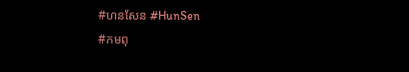#ហនសែន #HunSen
#កមពុ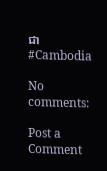ជា #Cambodia

No comments:

Post a Comment